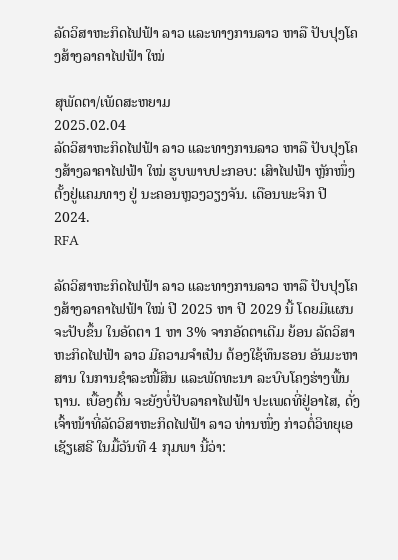ລັດວິສາຫະກິດໄຟຟ້າ ລາວ ແລະທາງການລາວ ຫາລື ປັບປຸງໂຄງສ້າງລາຄາໄຟຟ້າ ໃໝ່

ສຸພັດຕາ/ເພັດສະຫຍາມ
2025.02.04
ລັດວິສາຫະກິດໄຟຟ້າ ລາວ ແລະທາງການລາວ ຫາລື ປັບປຸງໂຄງສ້າງລາຄາໄຟຟ້າ ໃໝ່ ຮູບພາບປະກອບ: ເສົາໄຟຟ້າ ຫຼັກໜຶ່ງ ຕັ້ງຢູ່ແຄມທາງ ຢູ່ ນະຄອນຫຼວງວຽງຈັນ. ເດືອນພະຈິກ ປີ 2024.
RFA

ລັດວິສາຫະກິດໄຟຟ້າ ລາວ ແລະທາງການລາວ ຫາລື ປັບປຸງໂຄງສ້າງລາຄາໄຟຟ້າ ໃໝ່ ປີ 2025 ຫາ ປີ 2029 ນີ້ ໂດຍມີແຜນ ຈະປັບຂຶ້ນ ໃນອັດຕາ 1 ຫາ 3% ຈາກອັດຕາເດີມ ຍ້ອນ ລັດວິສາຫະກິດໄຟຟ້າ ລາວ ມີຄວາມຈໍາເປັນ ຕ້ອງໃຊ້ທຶນຮອນ ອັນມະຫາສານ ໃນການຊຳລະໜີ້ສິນ ແລະພັດທະນາ ລະບົບໂຄງຮ່າງພື້ນຖານ. ເບື້ອງຕົ້ນ ຈະຍັງບໍ່ປັບລາຄາໄຟຟ້າ ປະເພດທີ່ຢູ່ອາໄສ, ດັ່ງ ເຈົ້າໜ້າທີ່ລັດວິສາຫະກິດໄຟຟ້າ ລາວ ທ່ານໜຶ່ງ ກ່າວຕໍ່ວິທຍຸເອເຊັຽເສຣີ ໃນມື້ວັນທີ 4 ກຸມພາ ນີ້ວ່າ: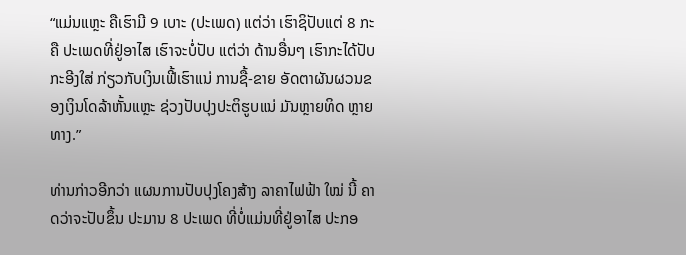“ແມ່ນແຫຼະ ຄືເຮົາມີ 9 ເບາະ (ປະເພດ) ແຕ່ວ່າ ເຮົາຊິປັບແຕ່ 8 ກະຄື ປະເພດທີ່ຢູ່ອາໄສ ເຮົາຈະບໍ່ປັບ ແຕ່ວ່າ ດ້ານອື່ນໆ ເຮົາກະໄດ້ປັບ ກະອີງໃສ່ ກ່ຽວກັບເງິນເຟີ້ເຮົາແນ່ ການຊື້-ຂາຍ ອັດຕາຜັນຜວນຂອງເງິນໂດລ້າຫັ້ນແຫຼະ ຊ່ວງປັບປຸງປະຕິຮູບແນ່ ມັນຫຼາຍທິດ ຫຼາຍທາງ.”

ທ່ານກ່າວອີກວ່າ ແຜນການປັບປຸງໂຄງສ້າງ ລາຄາໄຟຟ້າ ໃໝ່ ນີ້ ຄາດວ່າຈະປັບຂຶ້ນ ປະມານ 8 ປະເພດ ທີ່ບໍ່ແມ່ນທີ່ຢູ່ອາໄສ ປະກອ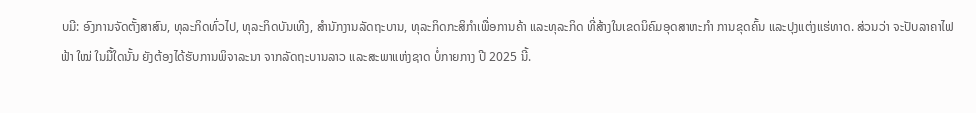ບມີ: ອົງການຈັດຕັ້ງສາສົນ, ທຸລະກິດທົ່ວໄປ, ທຸລະກິດບັນເທີງ, ສຳນັກງານລັດຖະບານ, ທຸລະກິດກະສິກຳເພື່ອການຄ້າ ແລະທຸລະກິດ ທີ່ສ້າງໃນເຂດນິຄົມອຸດສາຫະກຳ ການຂຸດຄົ້ນ ແລະປຸງແຕ່ງແຮ່ທາດ. ສ່ວນວ່າ ຈະປັບລາຄາໄຟຟ້າ ໃໝ່ ໃນມື້ໃດນັ້ນ ຍັງຕ້ອງໄດ້ຮັບການພິຈາລະນາ ຈາກລັດຖະບານລາວ ແລະສະພາແຫ່ງຊາດ ບໍ່ກາຍກາງ ປີ 2025 ນີ້.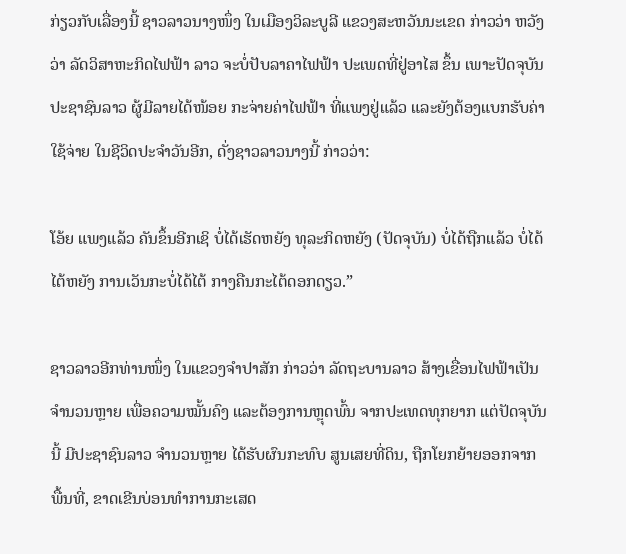ກ່ຽວກັບເລື່ອງນີ້ ຊາວລາວນາງໜຶ່ງ ໃນເມືອງວິລະບູລີ ແຂວງສະຫວັນນະເຂດ ກ່າວວ່າ ຫວັງວ່າ ລັດວິສາຫະກິດໄຟຟ້າ ລາວ ຈະບໍ່ປັບລາຄາໄຟຟ້າ ປະເພດທີ່ຢູ່ອາໄສ ຂຶ້ນ ເພາະປັດຈຸບັນ ປະຊາຊົນລາວ ຜູ້ມີລາຍໄດ້ໜ້ອຍ ກະຈ່າຍຄ່າໄຟຟ້າ ທີ່ແພງຢູ່ແລ້ວ ແລະຍັງຕ້ອງແບກຮັບຄ່າໃຊ້ຈ່າຍ ໃນຊີວິດປະຈຳວັນອີກ, ດັ່ງຊາວລາວນາງນີ້ ກ່າວວ່າ:

ໂອ້ຍ ແພງແລ້ວ ຄັນຂຶ້ນອີກເຊິ ບໍ່ໄດ້ເຮັດຫຍັງ ທຸລະກິດຫຍັງ (ປັດຈຸບັນ) ບໍ່ໄດ້ຖືກແລ້ວ ບໍ່ໄດ້ໄຕ້ຫຍັງ ການເວັນກະບໍ່ໄດ້ໄຕ້ ກາງຄືນກະໄຕ້ດອກດຽວ.”

ຊາວລາວອີກທ່ານໜຶ່ງ ໃນແຂວງຈຳປາສັກ ກ່າວວ່າ ລັດຖະບານລາວ ສ້າງເຂື່ອນໄຟຟ້າເປັນຈຳນວນຫຼາຍ ເພື່ອຄວາມໝັ້ນຄົງ ແລະຕ້ອງການຫຼຸດພົ້ນ ຈາກປະເທດທຸກຍາກ ແຕ່ປັດຈຸບັນນີ້ ມີປະຊາຊົນລາວ ຈຳນວນຫຼາຍ ໄດ້ຮັບຜົນກະທົບ ສູນເສຍທີ່ດິນ, ຖືກໂຍກຍ້າຍອອກຈາກພື້ນທີ່, ຂາດເຂີນບ່ອນທຳການກະເສດ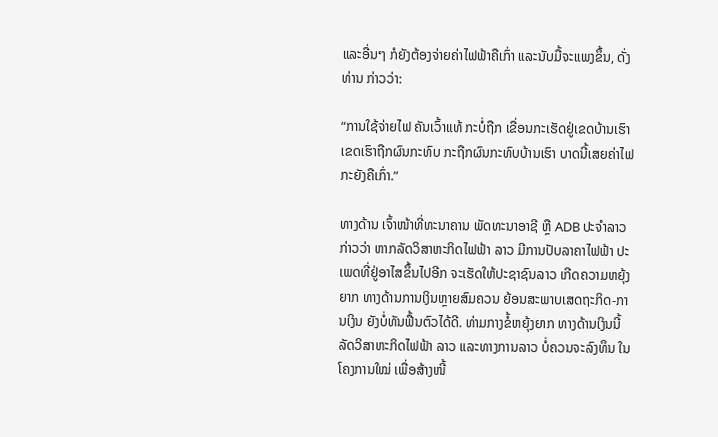ແລະອື່ນໆ ກໍຍັງຕ້ອງຈ່າຍຄ່າໄຟຟ້າຄືເກົ່າ ແລະນັບມື້ຈະແພງຂຶ້ນ, ດັ່ງທ່ານ ກ່າວວ່າ:

“ການໃຊ້ຈ່າຍໄຟ ຄັນເວົ້າແທ້ ກະບໍ່ຖືກ ເຂື່ອນກະເຮັດຢູ່ເຂດບ້ານເຮົາ ເຂດເຮົາຖືກຜົນກະທົບ ກະຖືກຜົນກະທົບບ້ານເຮົາ ບາດນີ້ເສຍຄ່າໄຟກະຍັງຄືເກົ່າ.”

ທາງດ້ານ ເຈົ້າໜ້າທີ່ທະນາຄານ ພັດທະນາອາຊີ ຫຼື ADB ປະຈຳລາວ ກ່າວວ່າ ຫາກລັດວິສາຫະກິດໄຟຟ້າ ລາວ ມີການປັບລາຄາໄຟຟ້າ ປະເພດທີ່ຢູ່ອາໄສຂຶ້ນໄປອີກ ຈະເຮັດໃຫ້ປະຊາຊົນລາວ ເກີດຄວາມຫຍຸ້ງຍາກ ທາງດ້ານການເງິນຫຼາຍສົມຄວນ ຍ້ອນສະພາບເສດຖະກິດ-ການເງິນ ຍັງບໍ່ທັນຟື້ນຕົວໄດ້ດີ. ທ່າມກາງຂໍ້ຫຍຸ້ງຍາກ ທາງດ້ານເງິນນີ້ ລັດວິສາຫະກິດໄຟຟ້າ ລາວ ແລະທາງການລາວ ບໍ່ຄວນຈະລົງທຶນ ໃນໂຄງການໃໝ່ ເພື່ອສ້າງໜີ້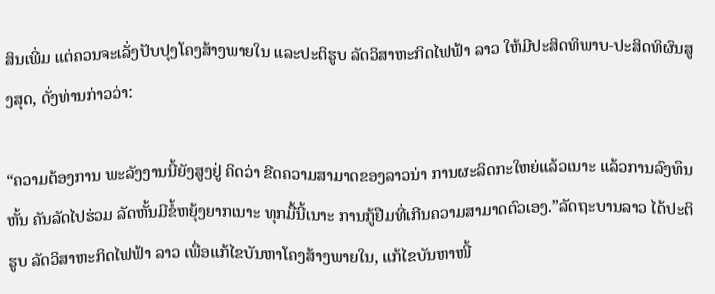ສິນເພີ່ມ ແຕ່ຄວນຈະເລັ່ງປັບປຸງໂຄງສ້າງພາຍໃນ ແລະປະຕິຮູບ ລັດວິສາຫະກິດໄຟຟ້າ ລາວ ໃຫ້ມີປະສິດທິພາບ-ປະສິດທິຜົນສູງສຸດ, ດັ່ງທ່ານກ່າວວ່າ:

“ຄວາມຕ້ອງການ ພະລັງງານນີ້ຍັງສູງຢູ່ ຄິດວ່າ ຂີດຄວາມສາມາດຂອງລາວນ່າ ການຜະລິດກະໃຫຍ່ແລ້ວເນາະ ແລ້ວການລົງທຶນຫັ້ນ ຄັນລັດໄປຮ່ວມ ລັດຫັ້ນມີຂໍ້ຫຍຸ້ງຍາກເນາະ ທຸກມື້ນີ້ເນາະ ການກູ້ຢືມທີ່ເກີນຄວາມສາມາດຕົວເອງ.”ລັດຖະບານລາວ ໄດ້ປະຕິຮູບ ລັດວິສາຫະກິດໄຟຟ້າ ລາວ ເພື່ອແກ້ໄຂບັນຫາໂຄງສ້າງພາຍໃນ, ແກ້ໄຂບັນຫາໜີ້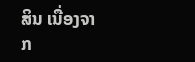ສິນ ເນື່ອງຈາກ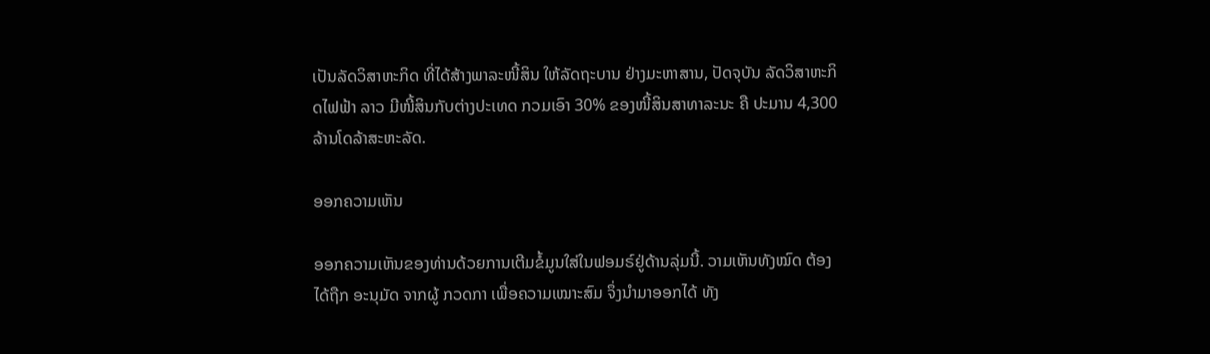ເປັນລັດວິສາຫະກິດ ທີ່ໄດ້ສ້າງພາລະໜີ້ສິນ ໃຫ້ລັດຖະບານ ຢ່າງມະຫາສານ, ປັດຈຸບັນ ລັດວິສາຫະກິດໄຟຟ້າ ລາວ ມີໜີ້ສິນກັບຕ່າງປະເທດ ກວມເອົາ 30% ຂອງໜີ້ສິນສາທາລະນະ ຄື ປະມານ 4,300 ລ້ານໂດລ້າສະຫະລັດ.

ອອກຄວາມເຫັນ

ອອກຄວາມເຫັນຂອງທ່ານດ້ວຍການເຕີມຂໍ້ມູນໃສ່ໃນຟອມຣ໌ຢູ່ດ້ານລຸ່ມນີ້. ວາມເຫັນທັງໝົດ ຕ້ອງໄດ້ຖືກ ອະນຸມັດ ຈາກຜູ້ ກວດກາ ເພື່ອຄວາມເໝາະສົມ ຈຶ່ງນໍາມາອອກໄດ້ ທັງ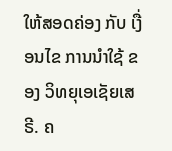ໃຫ້ສອດຄ່ອງ ກັບ ເງື່ອນໄຂ ການນຳໃຊ້ ຂອງ ວິທຍຸເອເຊັຍເສຣີ. ຄ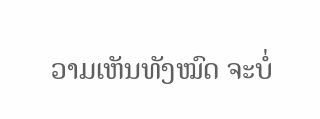ວາມເຫັນທັງໝົດ ຈະບໍ່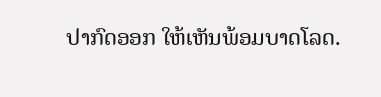ປາກົດອອກ ໃຫ້ເຫັນພ້ອມບາດໂລດ.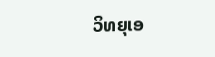ວິທຍຸເອ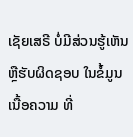ເຊັຍເສຣີ ບໍ່ມີສ່ວນຮູ້ເຫັນ ຫຼືຮັບຜິດຊອບ ໃນຂໍ້ມູນເນື້ອຄວາມ ທີ່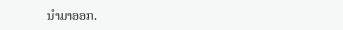ນໍາມາອອກ.